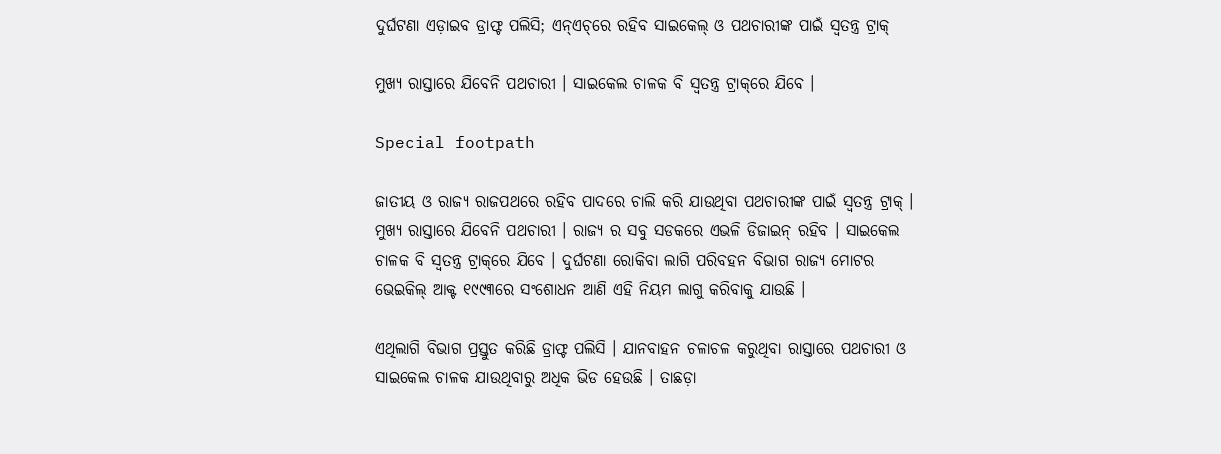ଦୁର୍ଘଟଣା ଏଡ଼ାଇବ ଡ୍ରାଫ୍ଟ ପଲିସି; ଏନ୍‌ଏଚ୍‌ରେ ରହିବ ସାଇକେଲ୍ ଓ ପଥଚାରୀଙ୍କ ପାଇଁ ସ୍ୱତନ୍ତ୍ର ଟ୍ରାକ୍

ମୁଖ୍ୟ ରାସ୍ତାରେ ଯିବେନି ପଥଚାରୀ । ସାଇକେଲ ଚାଳକ ବି ସ୍ୱତନ୍ତ୍ର ଟ୍ରାକ୍‌ରେ ଯିବେ ।

Special footpath

ଜାତୀୟ ଓ ରାଜ୍ୟ ରାଜପଥରେ ରହିବ ପାଦରେ ଚାଲି କରି ଯାଉଥିବା ପଥଚାରୀଙ୍କ ପାଇଁ ସ୍ୱତନ୍ତ୍ର ଟ୍ରାକ୍ । ମୁଖ୍ୟ ରାସ୍ତାରେ ଯିବେନି ପଥଚାରୀ । ରାଜ୍ୟ ର ସବୁ ସଡକରେ ଏଭଳି ଡିଜାଇନ୍ ରହିବ । ସାଇକେଲ ଚାଳକ ବି ସ୍ୱତନ୍ତ୍ର ଟ୍ରାକ୍‌ରେ ଯିବେ । ଦୁର୍ଘଟଣା ରୋକିବା ଲାଗି ପରିବହନ ବିଭାଗ ରାଜ୍ୟ ମୋଟର ଭେଇକିଲ୍ ଆକ୍ଟ ୧୯୯୩ରେ ସଂଶୋଧନ ଆଣି ଏହି ନିୟମ ଲାଗୁ କରିବାକୁ ଯାଉଛି ।

ଏଥିଲାଗି ବିଭାଗ ପ୍ରସ୍ତୁତ କରିଛି ଡ୍ରାଫ୍ଟ ପଲିସି । ଯାନବାହନ ଚଳାଚଳ କରୁଥିବା ରାସ୍ତାରେ ପଥଚାରୀ ଓ ସାଇକେଲ ଚାଳକ ଯାଉଥିବାରୁ ଅଧିକ ଭିଡ ହେଉଛି । ତାଛଡ଼ା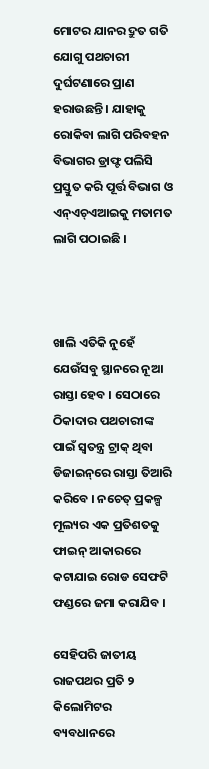ମୋଟର ଯାନର ଦ୍ରୁତ ଗତି ଯୋଗୁ ପଥଚାରୀ ଦୁର୍ଘଟଣାରେ ପ୍ରାଣ ହରାଉଛନ୍ତି । ଯାହାକୁ ରୋକିବା ଲାଗି ପରିବହନ ବିଭାଗର ଡ୍ରାଫ୍ଟ ପଲିସି ପ୍ରସ୍ତୁତ କରି ପୂର୍ତ୍ତ ବିଭାଗ ଓ ଏନ୍ଏଚ୍ଏଆଇକୁ ମତାମତ ଲାଗି ପଠାଇଛି ।



ଖାଲି ଏତିକି ନୁହେଁ ଯେଉଁସବୁ ସ୍ଥାନରେ ନୂଆ ରାସ୍ତା ହେବ । ସେଠାରେ ଠିକାଦାର ପଥଚାରୀଙ୍କ ପାଇଁ ସ୍ୱତନ୍ତ୍ର ଟ୍ରାକ୍ ଥିବା ଡିଜାଇନ୍‌ରେ ରାସ୍ତା ତିଆରି କରିବେ । ନଚେତ୍ ପ୍ରକଳ୍ପ ମୂଲ୍ୟର ଏକ ପ୍ରତିଶତକୁ ଫାଇନ୍ ଆକାରରେ କଟାଯାଇ ରୋଡ ସେଫଟି ଫଣ୍ଡରେ ଜମା କରାଯିବ ।

ସେହିପରି ଜାତୀୟ ରାଜପଥର ପ୍ରତି ୨ କିଲୋମିଟର ବ୍ୟବଧାନରେ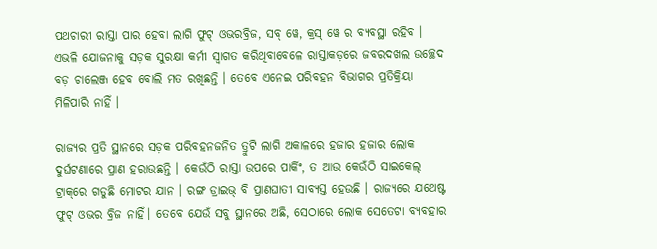ପଥଚାରୀ ରାସ୍ତା ପାର ହେବା ଲାଗି ଫୁଟ୍ ଓଭରବ୍ରିଜ, ସବ୍ ୱେ, କ୍ରସ୍ ୱେ ର ବ୍ୟବସ୍ଥା ରହିବ । ଏଭଳି ଯୋଜନାକୁ ସଡ଼କ ସୁରକ୍ଷା କର୍ମୀ ସ୍ୱାଗତ କରିଥିବାବେଳେ ରାସ୍ତାକଡ଼ରେ ଜବରଦଖଲ ଉଚ୍ଛେଦ ବଡ଼ ଚାଲେଞ୍ଜ ହେବ ବୋଲି ମତ ରଖିଛନ୍ତି । ତେବେ ଏନେଇ ପରିବହନ ବିଭାଗର ପ୍ରତିକ୍ରିୟା ମିଳିପାରି ନାହିଁ ।

ରାଜ୍ୟର ପ୍ରତି ସ୍ଥାନରେ ସଡ଼କ ପରିବହନଜନିତ ତ୍ରୁଟି ଲାଗି ଅକାଳରେ ହଜାର ହଜାର ଲୋକ ଦୁର୍ଘଟଣାରେ ପ୍ରାଣ ହରାଉଛନ୍ତି । କେଉଁଠି ରାସ୍ତା ଉପରେ ପାର୍କିଂ, ତ ଆଉ କେଉଁଠି ସାଇକେଲ୍ ଟ୍ରାକ୍‌ରେ ଗଡୁଛି ମୋଟର ଯାନ । ରଙ୍ଗ ଡ୍ରାଇଭ୍ ବି ପ୍ରାଣଘାତୀ ସାବ୍ୟସ୍ତ ହେଉଛି । ରାଜ୍ୟରେ ଯଥେଷ୍ଟ ଫୁଟ୍ ଓଭର ବ୍ରିଜ ନାହିଁ। ତେବେ ଯେଉଁ ସବୁ ସ୍ଥାନରେ ଅଛି, ସେଠାରେ ଲୋକ ସେତେଟା ବ୍ୟବହାର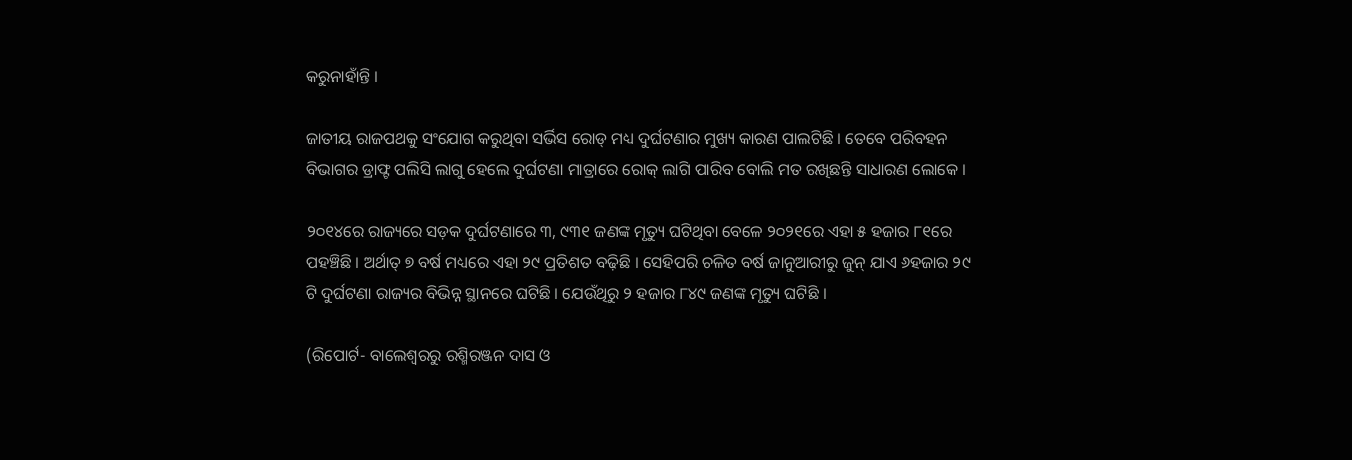କରୁନାହାଁନ୍ତି ।

ଜାତୀୟ ରାଜପଥକୁ ସଂଯୋଗ କରୁଥିବା ସର୍ଭିସ ରୋଡ୍ ମଧ୍ୟ ଦୁର୍ଘଟଣାର ମୁଖ୍ୟ କାରଣ ପାଲଟିଛି । ତେବେ ପରିବହନ ବିଭାଗର ଡ୍ରାଫ୍ଟ ପଲିସି ଲାଗୁ ହେଲେ ଦୁର୍ଘଟଣା ମାତ୍ରାରେ ରୋକ୍ ଲାଗି ପାରିବ ବୋଲି ମତ ରଖିଛନ୍ତି ସାଧାରଣ ଲୋକେ ।

୨୦୧୪ରେ ରାଜ୍ୟରେ ସଡ଼କ ଦୁର୍ଘଟଣାରେ ୩, ୯୩୧ ଜଣଙ୍କ ମୃତ୍ୟୁ ଘଟିଥିବା ବେଳେ ୨୦୨୧ରେ ଏହା ୫ ହଜାର ୮୧ରେ ପହଞ୍ଚିଛି । ଅର୍ଥାତ୍‌ ୭ ବର୍ଷ ମଧ୍ୟରେ ଏହା ୨୯ ପ୍ରତିଶତ ବଢ଼ିଛି । ସେହିପରି ଚଳିତ ବର୍ଷ ଜାନୁଆରୀରୁ ଜୁନ୍ ଯାଏ ୬ହଜାର ୨୯ ଟି ଦୁର୍ଘଟଣା ରାଜ୍ୟର ବିଭିନ୍ନ ସ୍ଥାନରେ ଘଟିଛି । ଯେଉଁଥିରୁ ୨ ହଜାର ୮୪୯ ଜଣଙ୍କ ମୃତ୍ୟୁ ଘଟିଛି ।

(ରିପୋର୍ଟ- ବାଲେଶ୍ୱରରୁ ରଶ୍ମିରଞ୍ଜନ ଦାସ ଓ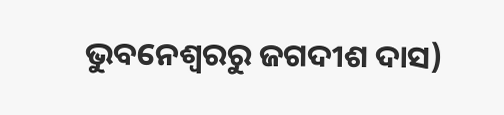ଭୁବନେଶ୍ୱରରୁ ଜଗଦୀଶ ଦାସ)